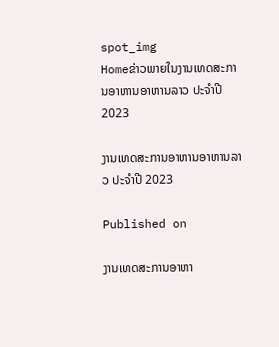spot_img
Homeຂ່າວພາຍໃນງານເທດສະການອາຫານອາຫານລາວ ປະຈຳປີ 2023

ງານເທດສະການອາຫານອາຫານລາວ ປະຈຳປີ 2023

Published on

ງານເທດສະການອາຫາ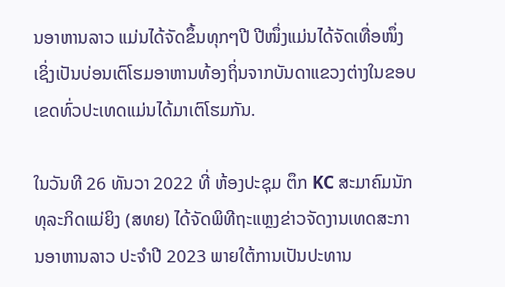ນອາຫານລາວ ແມ່ນໄດ້ຈັດຂຶ້ນທຸກໆປີ ປີໜຶ່ງແມ່ນໄດ້ຈັດເທື່ອໜຶ່ງ ເຊິ່ງເປັນບ່ອນເຕົໂຮມອາຫານທ້ອງຖິ່ນຈາກບັນດາແຂວງຕ່າງໃນຂອບເຂດທົ່ວປະເທດແມ່ນໄດ້ມາເຕົໂຮມກັນ.

ໃນວັນທີ 26 ທັນວາ 2022 ທີ່ ຫ້ອງປະຊຸມ ຕຶກ KC ສະມາຄົມນັກທຸລະກິດແມ່ຍິງ (ສທຍ) ໄດ້ຈັດພິທີຖະແຫຼງຂ່າວຈັດງານເທດສະການອາຫານລາວ ປະຈຳປີ 2023 ພາຍໃຕ້ການເປັນປະທານ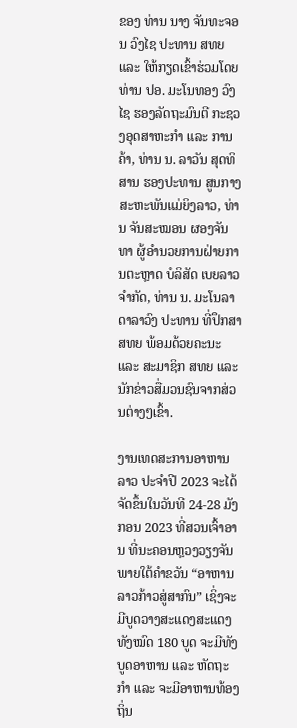ຂອງ ທ່ານ ນາງ ຈັນທະຈອນ ວົງໄຊ ປະທານ ສທຍ ແລະ ໃຫ້ກຽດເຂົ້າຮ່ວມໂດຍ ທ່ານ ປອ. ມະໂນທອງ ວົງໄຊ ຮອງລັດຖະມົນຕີ ກະຊວງອຸດສາຫະກຳ ແລະ ການຄ້າ, ທ່ານ ນ. ລາວັນ ສຸດທິສານ ຮອງປະທານ ສູນກາງ ສະຫະພັນແມ່ຍິງລາວ, ທ່ານ ຈັນສະໝອນ ຜອງຈັນທາ ຜູ້ອຳນວຍການຝ່າຍການຕະຫຼາດ ບໍລິສັດ ເບຍລາວ ຈຳກັດ, ທ່ານ ນ. ມະໂນລາ ດາລາວົງ ປະທານ ທີ່ປຶກສາ ສທຍ ພ້ອມດ້ວຍຄະນະ ແລະ ສະມາຊິກ ສທຍ ແລະ ນັກຂ່າວສື່ມວນຊົນຈາກສ່ວນຕ່າງໆເຂົ້າ.

ງານເທດສະການອາຫານລາວ ປະຈຳປີ 2023 ຈະໄດ້ຈັດຂຶ້ນໃນວັນທີ 24-28 ມັງກອນ 2023 ທີ່ສວນເຈົ້າອານ ທີ່ນະຄອນຫຼວງວຽງຈັນ ພາຍໃຕ້ຄຳຂວັນ “ອາຫານລາວກ້າວສູ່ສາກົນ” ເຊິ່ງຈະມີບູດວາງສະແດງສະແດງທັງໝົດ 180 ບູດ ຈະມີທັງບູດອາຫານ ແລະ ຫັດຖະກຳ ແລະ ຈະມີອາຫານທ້ອງຖິ່ນ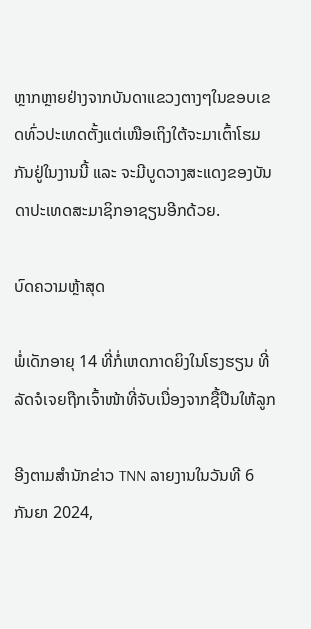ຫຼາກຫຼາຍຢ່າງຈາກບັນດາແຂວງຕາງໆໃນຂອບເຂດທົ່ວປະເທດຕັ້ງແຕ່ເໜືອເຖິງໃຕ້ຈະມາເຕົ້າໂຮມກັນຢູ່ໃນງານນີ້ ແລະ ຈະມີບູດວາງສະແດງຂອງບັນດາປະເທດສະມາຊິກອາຊຽນອີກດ້ວຍ.

ບົດຄວາມຫຼ້າສຸດ

ພໍ່ເດັກອາຍຸ 14 ທີ່ກໍ່ເຫດກາດຍິງໃນໂຮງຮຽນ ທີ່ລັດຈໍເຈຍຖືກເຈົ້າໜ້າທີ່ຈັບເນື່ອງຈາກຊື້ປືນໃຫ້ລູກ

ອີງຕາມສຳນັກຂ່າວ TNN ລາຍງານໃນວັນທີ 6 ກັນຍາ 2024,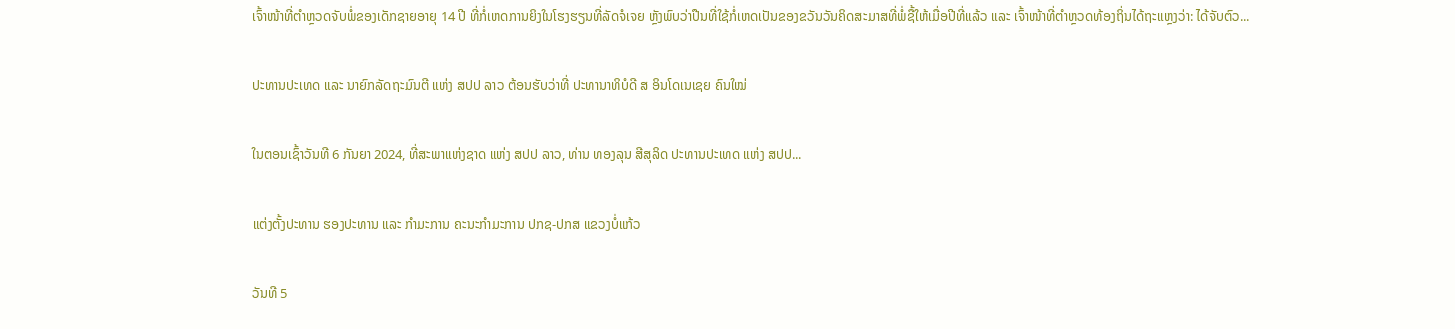ເຈົ້າໜ້າທີ່ຕຳຫຼວດຈັບພໍ່ຂອງເດັກຊາຍອາຍຸ 14 ປີ ທີ່ກໍ່ເຫດການຍິງໃນໂຮງຮຽນທີ່ລັດຈໍເຈຍ ຫຼັງພົບວ່າປືນທີ່ໃຊ້ກໍ່ເຫດເປັນຂອງຂວັນວັນຄິດສະມາສທີ່ພໍ່ຊື້ໃຫ້ເມື່ອປີທີ່ແລ້ວ ແລະ ເຈົ້າໜ້າທີ່ຕຳຫຼວດທ້ອງຖິ່ນໄດ້ຖະແຫຼງວ່າ: ໄດ້ຈັບຕົວ...

ປະທານປະເທດ ແລະ ນາຍົກລັດຖະມົນຕີ ແຫ່ງ ສປປ ລາວ ຕ້ອນຮັບວ່າທີ່ ປະທານາທິບໍດີ ສ ອິນໂດເນເຊຍ ຄົນໃໝ່

ໃນຕອນເຊົ້າວັນທີ 6 ກັນຍາ 2024, ທີ່ສະພາແຫ່ງຊາດ ແຫ່ງ ສປປ ລາວ, ທ່ານ ທອງລຸນ ສີສຸລິດ ປະທານປະເທດ ແຫ່ງ ສປປ...

ແຕ່ງຕັ້ງປະທານ ຮອງປະທານ ແລະ ກຳມະການ ຄະນະກຳມະການ ປກຊ-ປກສ ແຂວງບໍ່ແກ້ວ

ວັນທີ 5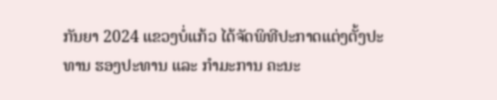ກັນຍາ 2024 ແຂວງບໍ່ແກ້ວ ໄດ້ຈັດພິທີປະກາດແຕ່ງຕັ້ງປະທານ ຮອງປະທານ ແລະ ກຳມະການ ຄະນະ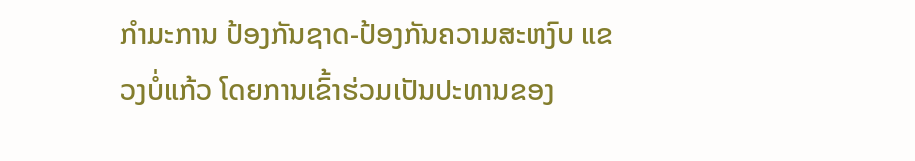ກຳມະການ ປ້ອງກັນຊາດ-ປ້ອງກັນຄວາມສະຫງົບ ແຂວງບໍ່ແກ້ວ ໂດຍການເຂົ້າຮ່ວມເປັນປະທານຂອງ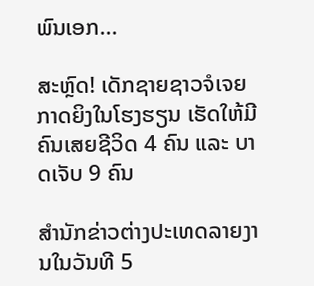ພົນເອກ...

ສະຫຼົດ! ເດັກຊາຍຊາວຈໍເຈຍກາດຍິງໃນໂຮງຮຽນ ເຮັດໃຫ້ມີຄົນເສຍຊີວິດ 4 ຄົນ ແລະ ບາດເຈັບ 9 ຄົນ

ສຳນັກຂ່າວຕ່າງປະເທດລາຍງານໃນວັນທີ 5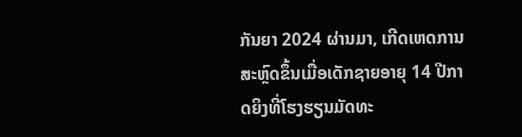ກັນຍາ 2024 ຜ່ານມາ, ເກີດເຫດການສະຫຼົດຂຶ້ນເມື່ອເດັກຊາຍອາຍຸ 14 ປີກາດຍິງທີ່ໂຮງຮຽນມັດທະ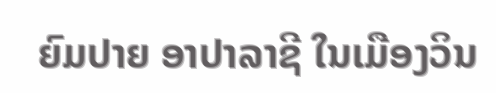ຍົມປາຍ ອາປາລາຊີ ໃນເມືອງວິນ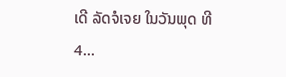ເດີ ລັດຈໍເຈຍ ໃນວັນພຸດ ທີ 4...